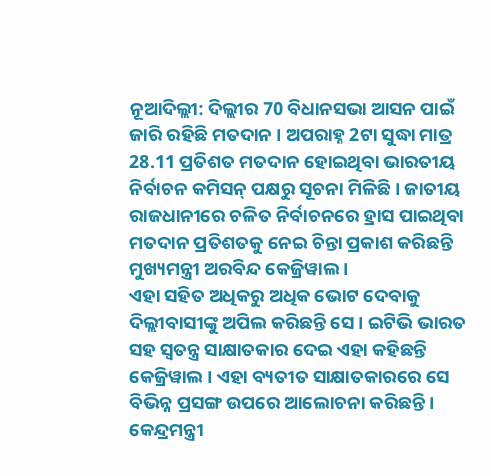ନୂଆଦିଲ୍ଲୀ: ଦିଲ୍ଲୀର 70 ବିଧାନସଭା ଆସନ ପାଇଁ ଜାରି ରହିଛି ମତଦାନ । ଅପରାହ୍ନ 2ଟା ସୁଦ୍ଧା ମାତ୍ର 28.11 ପ୍ରତିଶତ ମତଦାନ ହୋଇଥିବା ଭାରତୀୟ ନିର୍ବାଚନ କମିସନ୍ ପକ୍ଷରୁ ସୂଚନା ମିଳିଛି । ଜାତୀୟ ରାଜଧାନୀରେ ଚଳିତ ନିର୍ବାଚନରେ ହ୍ରାସ ପାଇଥିବା ମତଦାନ ପ୍ରତିଶତକୁ ନେଇ ଚିନ୍ତା ପ୍ରକାଶ କରିଛନ୍ତି ମୁଖ୍ୟମନ୍ତ୍ରୀ ଅରବିନ୍ଦ କେଜ୍ରିୱାଲ ।
ଏହା ସହିତ ଅଧିକରୁ ଅଧିକ ଭୋଟ ଦେବାକୁ ଦିଲ୍ଲୀବାସୀଙ୍କୁ ଅପିଲ କରିଛନ୍ତି ସେ । ଇଟିଭି ଭାରତ ସହ ସ୍ବତନ୍ତ୍ର ସାକ୍ଷାତକାର ଦେଇ ଏହା କହିଛନ୍ତି କେଜ୍ରିୱାଲ । ଏହା ବ୍ୟତୀତ ସାକ୍ଷାତକାରରେ ସେ ବିଭିନ୍ନ ପ୍ରସଙ୍ଗ ଉପରେ ଆଲୋଚନା କରିଛନ୍ତି ।
କେନ୍ଦ୍ରମନ୍ତ୍ରୀ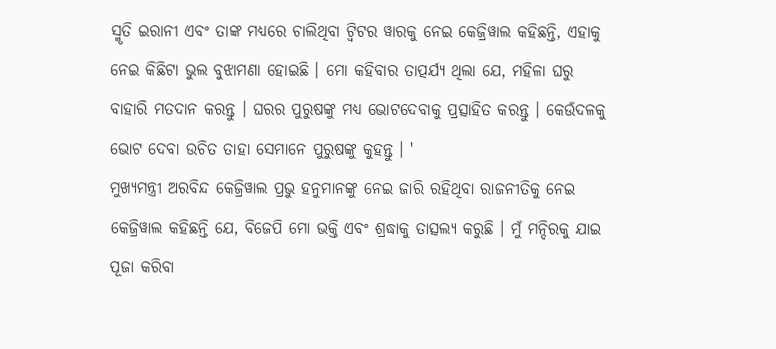ସ୍ମୃତି ଇରାନୀ ଏବଂ ତାଙ୍କ ମଧ୍ୟରେ ଚାଲିଥିବା ଟ୍ବିଟର ୱାରକୁ ନେଇ କେଜ୍ରିୱାଲ କହିଛନ୍ତି, ଏହାକୁ ନେଇ କିଛିଟା ଭୁଲ ବୁଝାମଣା ହୋଇଛି । ମୋ କହିବାର ତାତ୍ପର୍ଯ୍ୟ ଥିଲା ଯେ, ମହିଳା ଘରୁ ବାହାରି ମତଦାନ କରନ୍ତୁ । ଘରର ପୁରୁଷଙ୍କୁ ମଧ୍ୟ ଭୋଟଦେବାକୁ ପ୍ରତ୍ସାହିତ କରନ୍ତୁ । କେଉଁଦଳକୁ ଭୋଟ ଦେବା ଉଚିତ ତାହା ସେମାନେ ପୁରୁଷଙ୍କୁ କୁହନ୍ତୁ । '
ମୁଖ୍ୟମନ୍ତ୍ରୀ ଅରବିନ୍ଦ କେଜ୍ରିୱାଲ ପ୍ରଭୁ ହନୁମାନଙ୍କୁ ନେଇ ଜାରି ରହିଥିବା ରାଜନୀତିକୁ ନେଇ କେଜ୍ରିୱାଲ କହିଛନ୍ତି ଯେ, ବିଜେପି ମୋ ଭକ୍ତି ଏବଂ ଶ୍ରଦ୍ଧାକୁ ତାତ୍ସଲ୍ୟ କରୁଛି । ମୁଁ ମନ୍ଦିରକୁ ଯାଇ ପୂଜା କରିବା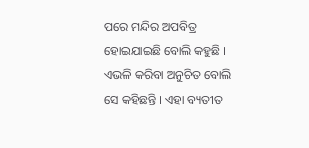ପରେ ମନ୍ଦିର ଅପବିତ୍ର ହୋଇଯାଇଛି ବୋଲି କହୁଛି । ଏଭଳି କରିବା ଅନୁଚିତ ବୋଲି ସେ କହିଛନ୍ତି । ଏହା ବ୍ୟତୀତ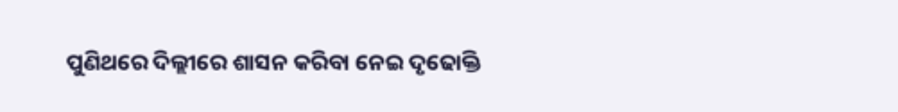ପୁଣିଥରେ ଦିଲ୍ଲୀରେ ଶାସନ କରିବା ନେଇ ଦୃଢୋକ୍ତି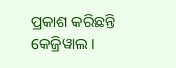ପ୍ରକାଶ କରିଛନ୍ତି କେଜ୍ରିୱାଲ ।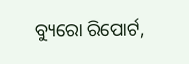ବ୍ୟୁରୋ ରିପୋର୍ଟ,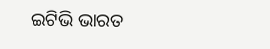ଇଟିଭି ଭାରତ